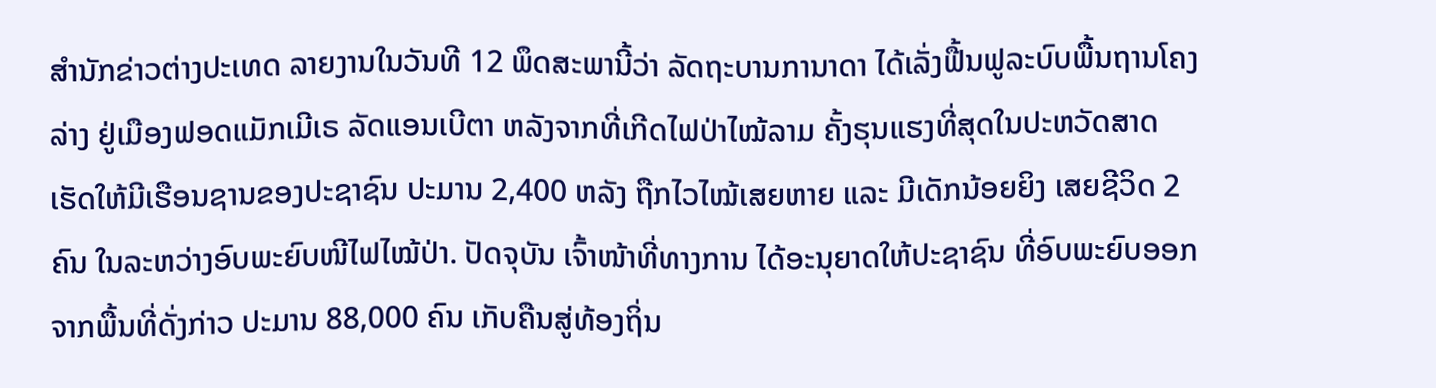ສຳນັກຂ່າວຕ່າງປະເທດ ລາຍງານໃນວັນທີ 12 ພຶດສະພານີ້ວ່າ ລັດຖະບານການາດາ ໄດ້ເລັ່ງຟື້ນຟູລະບົບພື້ນຖານໂຄງລ່າງ ຢູ່ເມືອງຟອດແມັກເມີເຣ ລັດແອນເບີຕາ ຫລັງຈາກທີ່ເກີດໄຟປ່າໄໝ້ລາມ ຄັ້ງຮຸນແຮງທີ່ສຸດໃນປະຫວັດສາດ ເຮັດໃຫ້ມີເຮືອນຊານຂອງປະຊາຊົນ ປະມານ 2,400 ຫລັງ ຖືກໄວໄໝ້ເສຍຫາຍ ແລະ ມີເດັກນ້ອຍຍິງ ເສຍຊີວິດ 2 ຄົນ ໃນລະຫວ່າງອົບພະຍົບໜີໄຟໄໝ້ປ່າ. ປັດຈຸບັນ ເຈົ້າໜ້າທີ່ທາງການ ໄດ້ອະນຸຍາດໃຫ້ປະຊາຊົນ ທີ່ອົບພະຍົບອອກຈາກພື້ນທີ່ດັ່ງກ່າວ ປະມານ 88,000 ຄົນ ເກັບຄືນສູ່ທ້ອງຖິ່ນ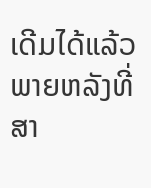ເດີມໄດ້ແລ້ວ ພາຍຫລັງທີ່ສາ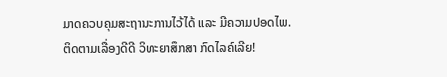ມາດຄວບຄຸມສະຖານະການໄວ້ໄດ້ ແລະ ມີຄວາມປອດໄພ.
ຕິດຕາມເລື່ອງດີດີ ວິທະຍາສຶກສາ ກົດໄລຄ໌ເລີຍ!